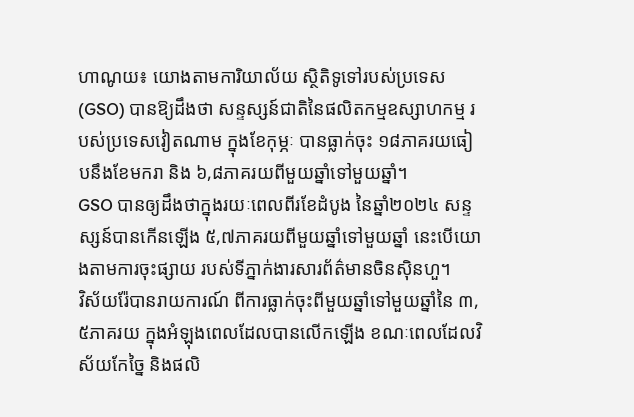ហាណូយ៖ យោងតាមការិយាល័យ ស្ថិតិទូទៅរបស់ប្រទេស (GSO) បានឱ្យដឹងថា សន្ទស្សន៍ជាតិនៃផលិតកម្មឧស្សាហកម្ម របស់ប្រទេសវៀតណាម ក្នុងខែកុម្ភៈ បានធ្លាក់ចុះ ១៨ភាគរយធៀបនឹងខែមករា និង ៦,៨ភាគរយពីមួយឆ្នាំទៅមួយឆ្នាំ។
GSO បានឲ្យដឹងថាក្នុងរយៈពេលពីរខែដំបូង នៃឆ្នាំ២០២៤ សន្ទស្សន៍បានកើនឡើង ៥,៧ភាគរយពីមួយឆ្នាំទៅមួយឆ្នាំ នេះបើយោងតាមការចុះផ្សាយ របស់ទីភ្នាក់ងារសារព័ត៌មានចិនស៊ិនហួ។
វិស័យរ៉ែបានរាយការណ៍ ពីការធ្លាក់ចុះពីមួយឆ្នាំទៅមួយឆ្នាំនៃ ៣,៥ភាគរយ ក្នុងអំឡុងពេលដែលបានលើកឡើង ខណៈពេលដែលវិស័យកែច្នៃ និងផលិ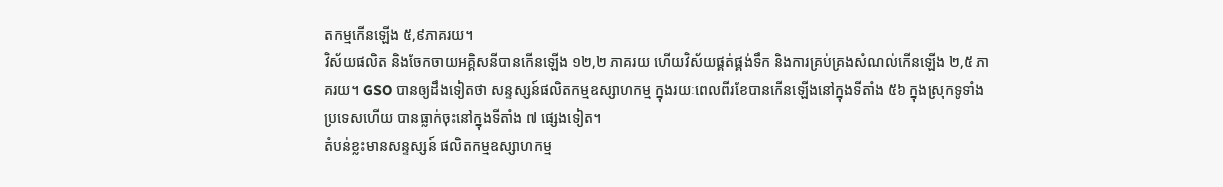តកម្មកើនឡើង ៥,៩ភាគរយ។
វិស័យផលិត និងចែកចាយអគ្គិសនីបានកើនឡើង ១២,២ ភាគរយ ហើយវិស័យផ្គត់ផ្គង់ទឹក និងការគ្រប់គ្រងសំណល់កើនឡើង ២,៥ ភាគរយ។ GSO បានឲ្យដឹងទៀតថា សន្ទស្សន៍ផលិតកម្មឧស្សាហកម្ម ក្នុងរយៈពេលពីរខែបានកើនឡើងនៅក្នុងទីតាំង ៥៦ ក្នុងស្រុកទូទាំងប្រទេសហើយ បានធ្លាក់ចុះនៅក្នុងទីតាំង ៧ ផ្សេងទៀត។
តំបន់ខ្លះមានសន្ទស្សន៍ ផលិតកម្មឧស្សាហកម្ម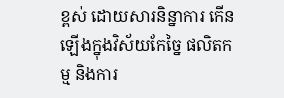ខ្ពស់ ដោយសារនិន្នាការ កើនឡើងក្នុងវិស័យកែច្នៃ ផលិតកម្ម និងការ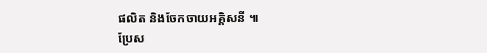ផលិត និងចែកចាយអគ្គិសនី ៕
ប្រែស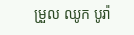ម្រួល ឈូក បូរ៉ា